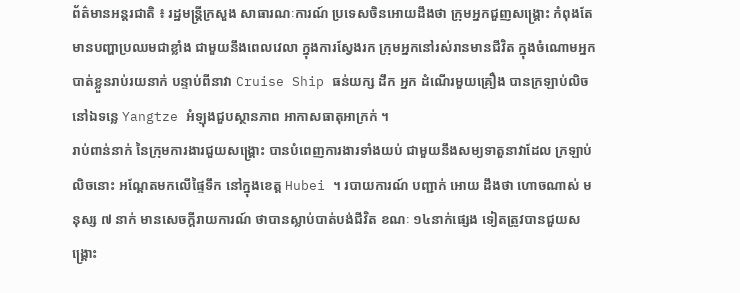ព័ត៌មានអន្តរជាតិ ៖ រដ្ឋមន្រ្តីក្រសួង សាធារណៈការណ៍ ប្រទេសចិនអោយដឹងថា ក្រុមអ្នកជួញសង្គ្រោះ កំពុងតែមានបញ្ហាប្រឈមជាខ្លាំង ជាមួយនឹងពេលវេលា ក្នុងការស្វែងរក ក្រុមអ្នកនៅរស់រានមានជីវិត ក្នុងចំណោមអ្នកបាត់ខ្លួនរាប់រយនាក់ បន្ទាប់ពីនាវា Cruise Ship ធន់យក្ស ដឹក អ្នក ដំណើរមួយគ្រឿង បានក្រឡាប់លិច នៅឯទន្លេ Yangtze អំឡុងជួបស្ថានភាព អាកាសធាតុអាក្រក់ ។
រាប់ពាន់នាក់ នៃក្រុមការងារជួយសង្គ្រោះ បានបំពេញការងារទាំងយប់ ជាមួយនឹងសម្យទាតួនាវាដែល ក្រឡាប់លិចនោះ អណ្តែតមកលើផ្ទៃទឹក នៅក្នុងខេត្ត Hubei ។ របាយការណ៍ បញ្ជាក់ អោយ ដឹងថា ហោចណាស់ មនុស្ស ៧ នាក់ មានសេចក្តីរាយការណ៍ ថាបានស្លាប់បាត់បង់ជីវិត ខណៈ ១៤នាក់ផ្សេង ទៀតត្រូវបានជួយសង្គ្រោះ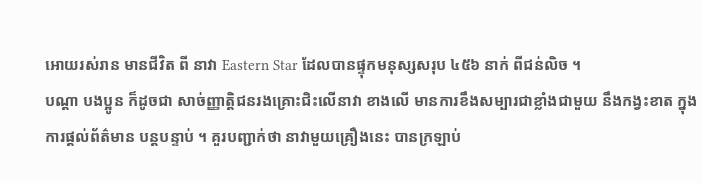អោយរស់រាន មានជីវិត ពី នាវា Eastern Star ដែលបានផ្ទុកមនុស្សសរុប ៤៥៦ នាក់ ពីជន់លិច ។
បណ្តា បងប្អូន ក៏ដូចជា សាច់ញ្ញាត្តិជនរងគ្រោះជិះលើនាវា ខាងលើ មានការខឹងសម្បារជាខ្លាំងជាមួយ នឹងកង្វះខាត ក្នុងការផ្តល់ព័ត៌មាន បន្តបន្ទាប់ ។ គួរបញ្ជាក់ថា នាវាមួយគ្រឿងនេះ បានក្រឡាប់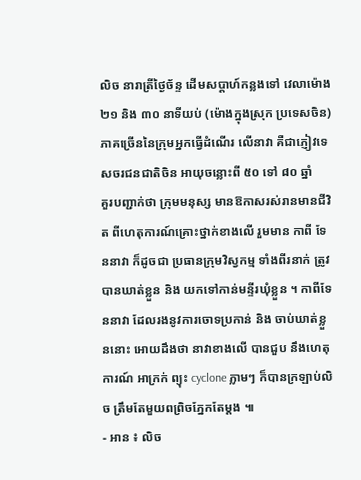លិច នារាត្រីថ្ងៃច័ន្ទ ដើមសប្តាហ៍កន្លងទៅ វេលាម៉ោង ២១ និង ៣០ នាទីយប់ (ម៉ោងក្នុងស្រុក ប្រទេសចិន) ភាគច្រើននៃក្រុមអ្នកធ្វើដំណើរ លើនាវា គឺជាភ្ញៀវទេសចរជនជាតិចិន អាយុចន្លោះពី ៥០ ទៅ ៨០ ឆ្នាំ
គួរបញ្ជាក់ថា ក្រុមមនុស្ស មានឱកាសរស់រានមានជីវិត ពីហេតុការណ៍គ្រោះថ្នាក់ខាងលើ រួមមាន កាពី ទែននាវា ក៏ដូចជា ប្រធានក្រុមវិស្វកម្ម ទាំងពីរនាក់ ត្រូវបានឃាត់ខ្លួន និង យកទៅកាន់មន្ទីរឃុំខ្លួន ។ កាពីទែននាវា ដែលរងនូវការចោទប្រកាន់ និង ចាប់ឃាត់ខ្លួននោះ អោយដឹងថា នាវាខាងលើ បានជួប នឹងហេតុការណ៍ អាក្រក់ ព្យុះ cyclone ភ្លាមៗ ក៏បានក្រឡាប់លិច ត្រឹមតែមួយពព្រិចភ្នែកតែម្តង ៕
- អាន ៖ លិច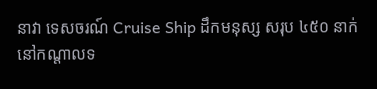នាវា ទេសចរណ៍ Cruise Ship ដឹកមនុស្ស សរុប ៤៥០ នាក់ នៅកណ្តាលទ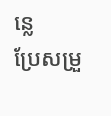ន្លេ
ប្រែសម្រួ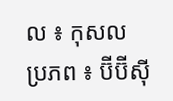ល ៖ កុសល
ប្រភព ៖ ប៊ីប៊ីស៊ី